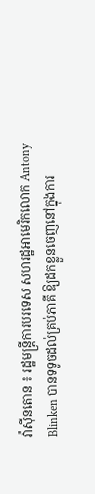វ៉ាស៊ីនតោន ៖ រដ្ឋមន្រ្តីការបរទេស សហរដ្ឋអាមេរិកលោក Antony Blinken បានទទូចដល់គ្រប់ភាគី ឱ្យដកខ្លួនចេញនៅក្នុងការ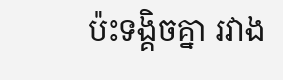ប៉ះទង្គិចគ្នា រវាង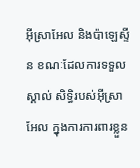អ៊ីស្រាអែល និងប៉ាឡេស្ទីន ខណៈដែលការទទួលស្គាល់ សិទ្ធិរបស់អ៊ីស្រាអែល ក្នុងការការពារខ្លួន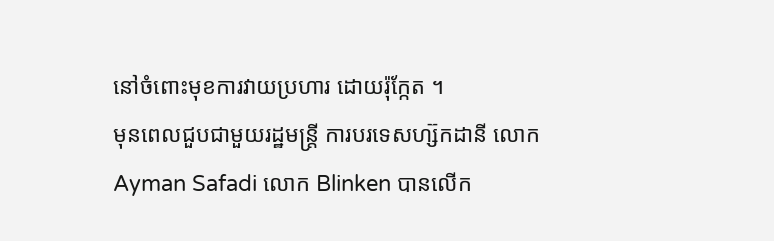នៅចំពោះមុខការវាយប្រហារ ដោយរ៉ុក្កែត ។
មុនពេលជួបជាមួយរដ្ឋមន្រ្តី ការបរទេសហ្ស៊កដានី លោក Ayman Safadi លោក Blinken បានលើក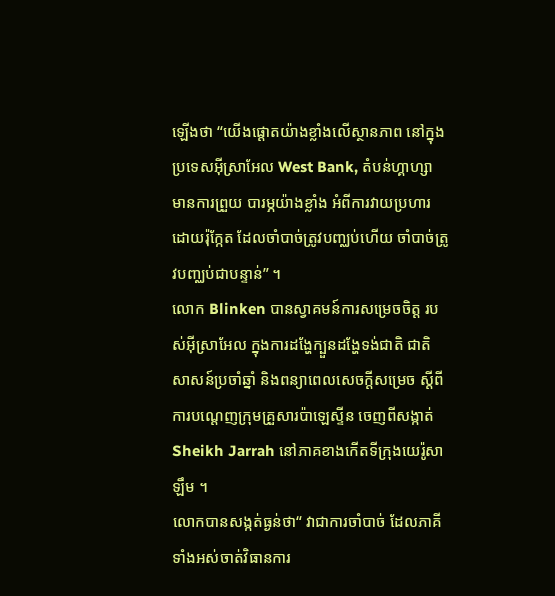ឡើងថា “យើងផ្តោតយ៉ាងខ្លាំងលើស្ថានភាព នៅក្នុងប្រទេសអ៊ីស្រាអែល West Bank, តំបន់ហ្គាហ្សា មានការព្រួយ បារម្ភយ៉ាងខ្លាំង អំពីការវាយប្រហារ ដោយរ៉ុក្កែត ដែលចាំបាច់ត្រូវបញ្ឈប់ហើយ ចាំបាច់ត្រូវបញ្ឈប់ជាបន្ទាន់” ។
លោក Blinken បានស្វាគមន៍ការសម្រេចចិត្ត របស់អ៊ីស្រាអែល ក្នុងការដង្ហែក្បួនដង្ហែទង់ជាតិ ជាតិសាសន៍ប្រចាំឆ្នាំ និងពន្យាពេលសេចក្តីសម្រេច ស្តីពីការបណ្តេញក្រុមគ្រួសារប៉ាឡេស្ទីន ចេញពីសង្កាត់ Sheikh Jarrah នៅភាគខាងកើតទីក្រុងយេរ៉ូសាឡឹម ។
លោកបានសង្កត់ធ្ងន់ថា“ វាជាការចាំបាច់ ដែលភាគីទាំងអស់ចាត់វិធានការ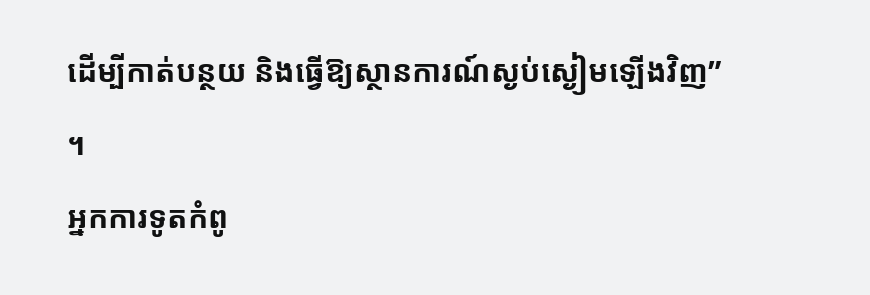ដើម្បីកាត់បន្ថយ និងធ្វើឱ្យស្ថានការណ៍ស្ងប់ស្ងៀមឡើងវិញ” ។
អ្នកការទូតកំពូ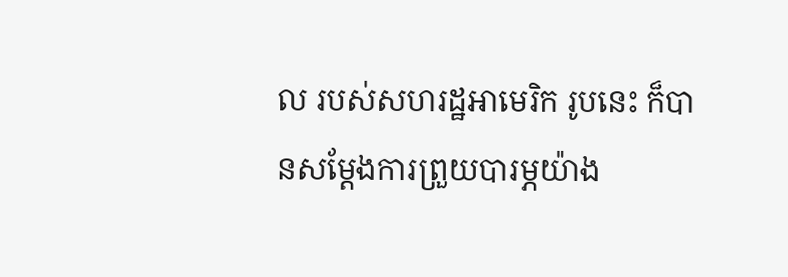ល របស់សហរដ្ឋអាមេរិក រូបនេះ ក៏បានសម្តែងការព្រួយបារម្ភយ៉ាង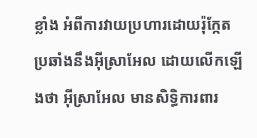ខ្លាំង អំពីការវាយប្រហារដោយរ៉ុក្កែត ប្រឆាំងនឹងអ៊ីស្រាអែល ដោយលើកឡើងថា អ៊ីស្រាអែល មានសិទ្ធិការពារ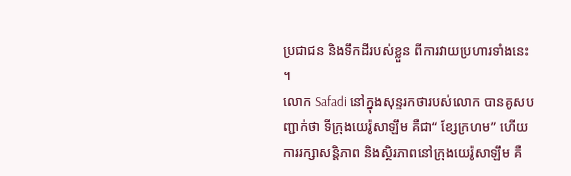ប្រជាជន និងទឹកដីរបស់ខ្លួន ពីការវាយប្រហារទាំងនេះ ។
លោក Safadi នៅក្នុងសុន្ទរកថារបស់លោក បានគូសបញ្ជាក់ថា ទីក្រុងយេរ៉ូសាឡឹម គឺជា“ ខ្សែក្រហម” ហើយការរក្សាសន្តិភាព និងស្ថិរភាពនៅក្រុងយេរ៉ូសាឡឹម គឺ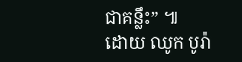ជាគន្លឹះ” ៕
ដោយ ឈូក បូរ៉ា